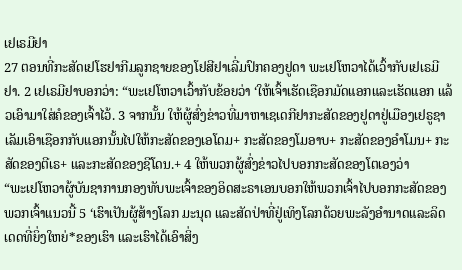ເຢເຣມີຢາ
27 ຕອນທີ່ກະສັດເຢໂຮຢາກີມລູກຊາຍຂອງໂຢສີຢາເລີ່ມປົກຄອງຢູດາ ພະເຢໂຫວາໄດ້ເວົ້າກັບເຢເຣມີຢາ. 2 ເຢເຣມີຢາບອກວ່າ: “ພະເຢໂຫວາເວົ້າກັບຂ້ອຍວ່າ ‘ໃຫ້ເຈົ້າເຮັດເຊືອກມັດແອກແລະເຮັດແອກ ແລ້ວເອົາມາໃສ່ຄໍຂອງເຈົ້າໄວ້. 3 ຈາກນັ້ນ ໃຫ້ຜູ້ສົ່ງຂ່າວທີ່ມາຫາເຊເດກີຢາກະສັດຂອງຢູດາຢູ່ເມືອງເຢຣູຊາເລັມເອົາເຊືອກກັບແອກນັ້ນໄປໃຫ້ກະສັດຂອງເອໂດມ+ ກະສັດຂອງໂມອາບ+ ກະສັດຂອງອຳໂມນ+ ກະສັດຂອງຕີເຣ+ ແລະກະສັດຂອງຊີໂດນ.+ 4 ໃຫ້ພວກຜູ້ສົ່ງຂ່າວໄປບອກກະສັດຂອງໂຕເອງວ່າ
“ພະເຢໂຫວາຜູ້ບັນຊາການກອງທັບພະເຈົ້າຂອງອິດສະຣາເອນບອກໃຫ້ພວກເຈົ້າໄປບອກກະສັດຂອງພວກເຈົ້າແນວນີ້ 5 ‘ເຮົາເປັນຜູ້ສ້າງໂລກ ມະນຸດ ແລະສັດປ່າທີ່ຢູ່ເທິງໂລກດ້ວຍພະລັງອຳນາດແລະລິດເດດທີ່ຍິ່ງໃຫຍ່*ຂອງເຮົາ ແລະເຮົາໄດ້ເອົາສິ່ງ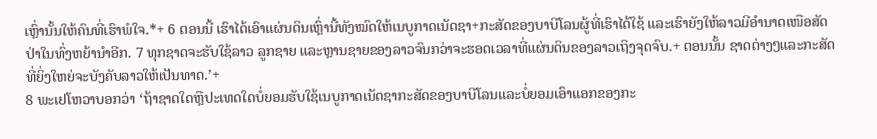ເຫຼົ່ານັ້ນໃຫ້ຄົນທີ່ເຮົາພໍໃຈ.*+ 6 ຕອນນີ້ ເຮົາໄດ້ເອົາແຜ່ນດິນເຫຼົ່ານີ້ທັງໝົດໃຫ້ເນບູກາດເນັດຊາ+ກະສັດຂອງບາບີໂລນຜູ້ທີ່ເຮົາໄດ້ໃຊ້ ແລະເຮົາຍັງໃຫ້ລາວມີອຳນາດເໜືອສັດປ່າໃນທົ່ງຫຍ້ານຳອີກ. 7 ທຸກຊາດຈະຮັບໃຊ້ລາວ ລູກຊາຍ ແລະຫຼານຊາຍຂອງລາວຈົນກວ່າຈະຮອດເວລາທີ່ແຜ່ນດິນຂອງລາວເຖິງຈຸດຈົບ.+ ຕອນນັ້ນ ຊາດຕ່າງໆແລະກະສັດທີ່ຍິ່ງໃຫຍ່ຈະບັງຄັບລາວໃຫ້ເປັນທາດ.’+
8 ພະເຢໂຫວາບອກວ່າ ‘ຖ້າຊາດໃດຫຼືປະເທດໃດບໍ່ຍອມຮັບໃຊ້ເນບູກາດເນັດຊາກະສັດຂອງບາບີໂລນແລະບໍ່ຍອມເອົາແອກຂອງກະ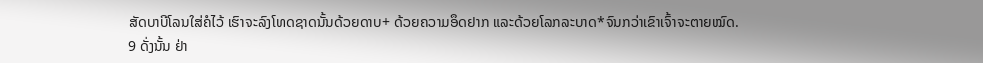ສັດບາບີໂລນໃສ່ຄໍໄວ້ ເຮົາຈະລົງໂທດຊາດນັ້ນດ້ວຍດາບ+ ດ້ວຍຄວາມອຶດຢາກ ແລະດ້ວຍໂລກລະບາດ*ຈົນກວ່າເຂົາເຈົ້າຈະຕາຍໝົດ.
9 ດັ່ງນັ້ນ ຢ່າ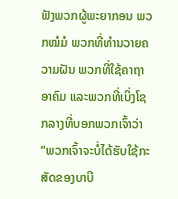ຟັງພວກຜູ້ພະຍາກອນ ພວກໝໍມໍ ພວກທີ່ທຳນວາຍຄວາມຝັນ ພວກທີ່ໃຊ້ຄາຖາອາຄົມ ແລະພວກທີ່ເບິ່ງໂຊກລາງທີ່ບອກພວກເຈົ້າວ່າ “ພວກເຈົ້າຈະບໍ່ໄດ້ຮັບໃຊ້ກະສັດຂອງບາບີ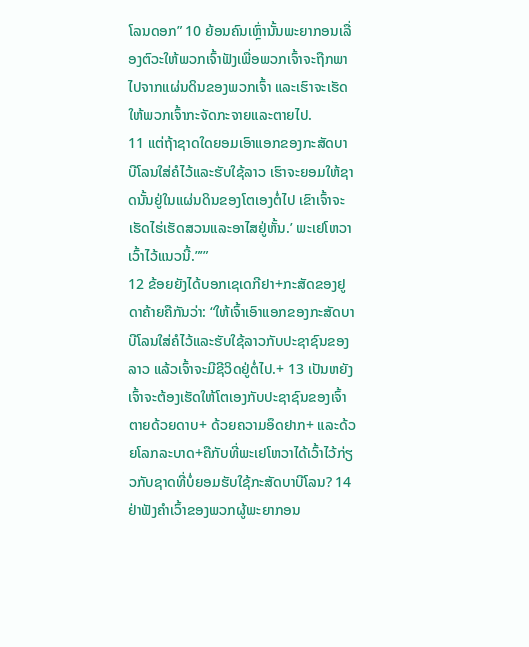ໂລນດອກ” 10 ຍ້ອນຄົນເຫຼົ່ານັ້ນພະຍາກອນເລື່ອງຕົວະໃຫ້ພວກເຈົ້າຟັງເພື່ອພວກເຈົ້າຈະຖືກພາໄປຈາກແຜ່ນດິນຂອງພວກເຈົ້າ ແລະເຮົາຈະເຮັດໃຫ້ພວກເຈົ້າກະຈັດກະຈາຍແລະຕາຍໄປ.
11 ແຕ່ຖ້າຊາດໃດຍອມເອົາແອກຂອງກະສັດບາບີໂລນໃສ່ຄໍໄວ້ແລະຮັບໃຊ້ລາວ ເຮົາຈະຍອມໃຫ້ຊາດນັ້ນຢູ່ໃນແຜ່ນດິນຂອງໂຕເອງຕໍ່ໄປ ເຂົາເຈົ້າຈະເຮັດໄຮ່ເຮັດສວນແລະອາໄສຢູ່ຫັ້ນ.’ ພະເຢໂຫວາເວົ້າໄວ້ແນວນີ້.”’”
12 ຂ້ອຍຍັງໄດ້ບອກເຊເດກີຢາ+ກະສັດຂອງຢູດາຄ້າຍຄືກັນວ່າ: “ໃຫ້ເຈົ້າເອົາແອກຂອງກະສັດບາບີໂລນໃສ່ຄໍໄວ້ແລະຮັບໃຊ້ລາວກັບປະຊາຊົນຂອງລາວ ແລ້ວເຈົ້າຈະມີຊີວິດຢູ່ຕໍ່ໄປ.+ 13 ເປັນຫຍັງເຈົ້າຈະຕ້ອງເຮັດໃຫ້ໂຕເອງກັບປະຊາຊົນຂອງເຈົ້າຕາຍດ້ວຍດາບ+ ດ້ວຍຄວາມອຶດຢາກ+ ແລະດ້ວຍໂລກລະບາດ+ຄືກັບທີ່ພະເຢໂຫວາໄດ້ເວົ້າໄວ້ກ່ຽວກັບຊາດທີ່ບໍ່ຍອມຮັບໃຊ້ກະສັດບາບີໂລນ? 14 ຢ່າຟັງຄຳເວົ້າຂອງພວກຜູ້ພະຍາກອນ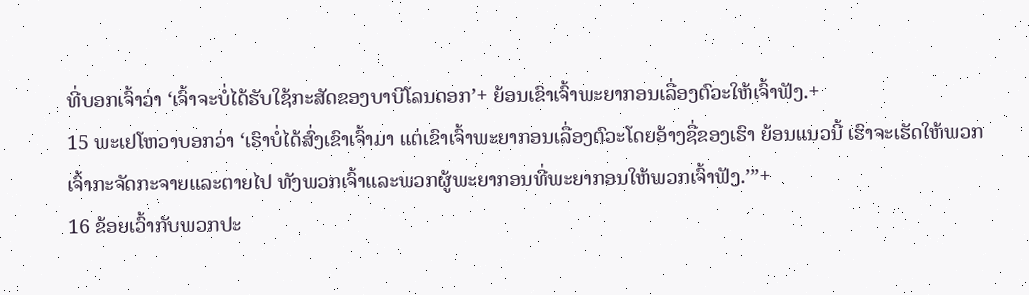ທີ່ບອກເຈົ້າວ່າ ‘ເຈົ້າຈະບໍ່ໄດ້ຮັບໃຊ້ກະສັດຂອງບາບີໂລນດອກ’+ ຍ້ອນເຂົາເຈົ້າພະຍາກອນເລື່ອງຕົວະໃຫ້ເຈົ້າຟັງ.+
15 ພະເຢໂຫວາບອກວ່າ ‘ເຮົາບໍ່ໄດ້ສົ່ງເຂົາເຈົ້າມາ ແຕ່ເຂົາເຈົ້າພະຍາກອນເລື່ອງຕົວະໂດຍອ້າງຊື່ຂອງເຮົາ ຍ້ອນແນວນີ້ ເຮົາຈະເຮັດໃຫ້ພວກເຈົ້າກະຈັດກະຈາຍແລະຕາຍໄປ ທັງພວກເຈົ້າແລະພວກຜູ້ພະຍາກອນທີ່ພະຍາກອນໃຫ້ພວກເຈົ້າຟັງ.’”+
16 ຂ້ອຍເວົ້າກັບພວກປະ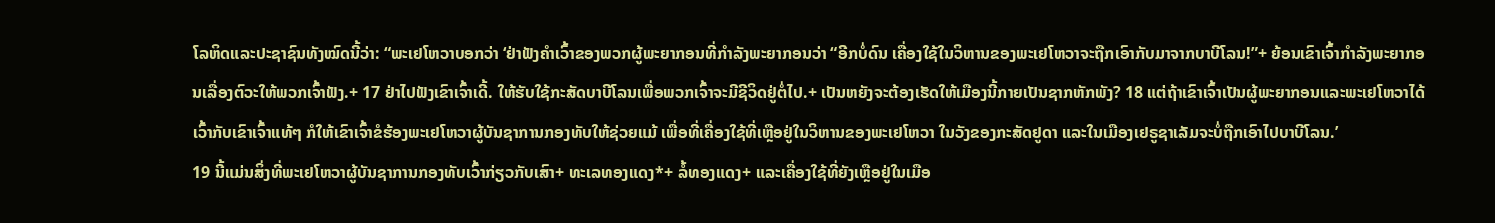ໂລຫິດແລະປະຊາຊົນທັງໝົດນີ້ວ່າ: “ພະເຢໂຫວາບອກວ່າ ‘ຢ່າຟັງຄຳເວົ້າຂອງພວກຜູ້ພະຍາກອນທີ່ກຳລັງພະຍາກອນວ່າ “ອີກບໍ່ດົນ ເຄື່ອງໃຊ້ໃນວິຫານຂອງພະເຢໂຫວາຈະຖືກເອົາກັບມາຈາກບາບີໂລນ!”+ ຍ້ອນເຂົາເຈົ້າກຳລັງພະຍາກອນເລື່ອງຕົວະໃຫ້ພວກເຈົ້າຟັງ.+ 17 ຢ່າໄປຟັງເຂົາເຈົ້າເດີ້. ໃຫ້ຮັບໃຊ້ກະສັດບາບີໂລນເພື່ອພວກເຈົ້າຈະມີຊີວິດຢູ່ຕໍ່ໄປ.+ ເປັນຫຍັງຈະຕ້ອງເຮັດໃຫ້ເມືອງນີ້ກາຍເປັນຊາກຫັກພັງ? 18 ແຕ່ຖ້າເຂົາເຈົ້າເປັນຜູ້ພະຍາກອນແລະພະເຢໂຫວາໄດ້ເວົ້າກັບເຂົາເຈົ້າແທ້ໆ ກໍໃຫ້ເຂົາເຈົ້າຂໍຮ້ອງພະເຢໂຫວາຜູ້ບັນຊາການກອງທັບໃຫ້ຊ່ວຍແມ້ ເພື່ອທີ່ເຄື່ອງໃຊ້ທີ່ເຫຼືອຢູ່ໃນວິຫານຂອງພະເຢໂຫວາ ໃນວັງຂອງກະສັດຢູດາ ແລະໃນເມືອງເຢຣູຊາເລັມຈະບໍ່ຖືກເອົາໄປບາບີໂລນ.’
19 ນີ້ແມ່ນສິ່ງທີ່ພະເຢໂຫວາຜູ້ບັນຊາການກອງທັບເວົ້າກ່ຽວກັບເສົາ+ ທະເລທອງແດງ*+ ລໍ້ທອງແດງ+ ແລະເຄື່ອງໃຊ້ທີ່ຍັງເຫຼືອຢູ່ໃນເມືອ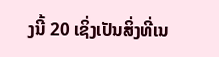ງນີ້ 20 ເຊິ່ງເປັນສິ່ງທີ່ເນ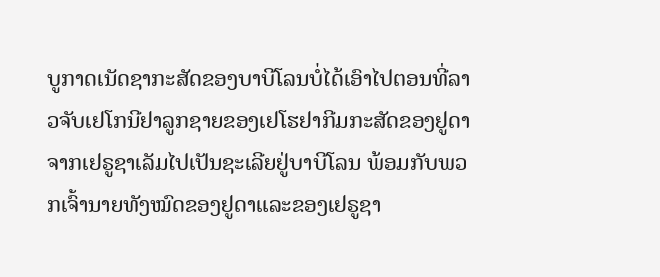ບູກາດເນັດຊາກະສັດຂອງບາບີໂລນບໍ່ໄດ້ເອົາໄປຕອນທີ່ລາວຈັບເຢໂກນີຢາລູກຊາຍຂອງເຢໂຮຢາກີມກະສັດຂອງຢູດາຈາກເຢຣູຊາເລັມໄປເປັນຊະເລີຍຢູ່ບາບີໂລນ ພ້ອມກັບພວກເຈົ້ານາຍທັງໝົດຂອງຢູດາແລະຂອງເຢຣູຊາ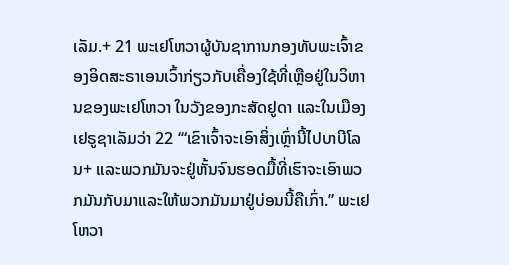ເລັມ.+ 21 ພະເຢໂຫວາຜູ້ບັນຊາການກອງທັບພະເຈົ້າຂອງອິດສະຣາເອນເວົ້າກ່ຽວກັບເຄື່ອງໃຊ້ທີ່ເຫຼືອຢູ່ໃນວິຫານຂອງພະເຢໂຫວາ ໃນວັງຂອງກະສັດຢູດາ ແລະໃນເມືອງເຢຣູຊາເລັມວ່າ 22 ‘“ເຂົາເຈົ້າຈະເອົາສິ່ງເຫຼົ່ານີ້ໄປບາບີໂລນ+ ແລະພວກມັນຈະຢູ່ຫັ້ນຈົນຮອດມື້ທີ່ເຮົາຈະເອົາພວກມັນກັບມາແລະໃຫ້ພວກມັນມາຢູ່ບ່ອນນີ້ຄືເກົ່າ.” ພະເຢໂຫວາ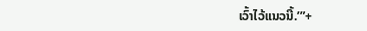ເວົ້າໄວ້ແນວນີ້.’”+